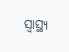ସ୍ୱାସ୍ଥ୍ୟ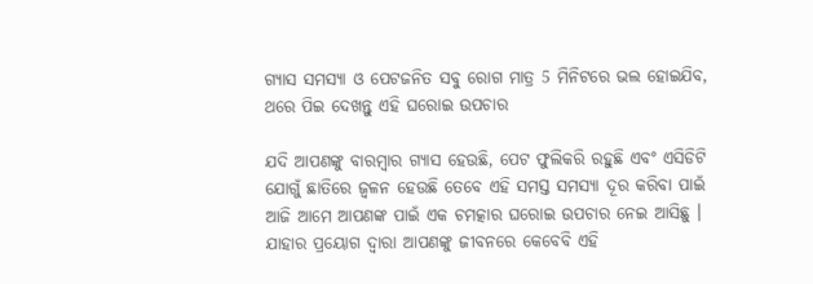ଗ୍ଯାସ ସମସ୍ଯା ଓ ପେଟଜନିତ ସବୁ ରୋଗ ମାତ୍ର 5 ମିନିଟରେ ଭଲ ହୋଇଯିବ, ଥରେ ପିଇ ଦେଖନ୍ତୁ ଏହି ଘରୋଇ ଉପଚାର

ଯଦି ଆପଣଙ୍କୁ ବାରମ୍ବାର ଗ୍ଯାସ ହେଉଛି, ପେଟ ଫୁଲିକରି ରହୁଛି ଏବଂ ଏସିଡିଟି ଯୋଗୁଁ ଛାତିରେ ଜ୍ଵଳନ ହେଉଛି ତେବେ ଏହି ସମସ୍ତ ସମସ୍ଯା ଦୂର କରିବା ପାଇଁ ଆଜି ଆମେ ଆପଣଙ୍କ ପାଇଁ ଏକ ଚମତ୍କାର ଘରୋଇ ଉପଚାର ନେଇ ଆସିଛୁ । ଯାହାର ପ୍ରୟୋଗ ଦ୍ଵାରା ଆପଣଙ୍କୁ ଜୀବନରେ କେବେବି ଏହି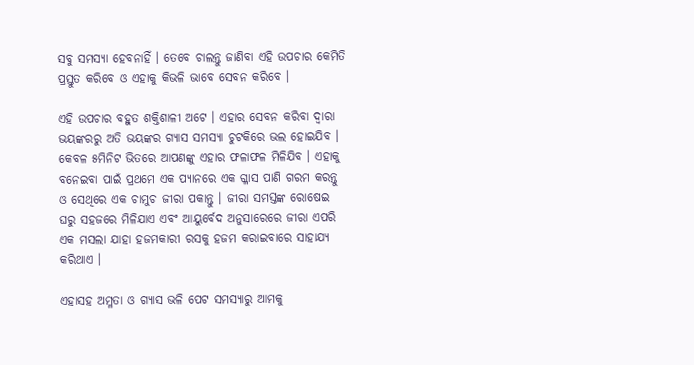ସବୁ ସମସ୍ଯା ହେବନାହିଁ । ତେବେ ଚାଲନ୍ତୁ ଜାଣିବା ଏହି ଉପଚାର କେମିତି ପ୍ରସ୍ତୁତ କରିବେ ଓ ଏହାକୁ କିଭଳି ଭାବେ ସେବନ କରିବେ ।

ଏହି ଉପଚାର ବହୁତ ଶକ୍ତିଶାଳୀ ଅଟେ । ଏହାର ସେବନ କରିବା ଦ୍ଵାରା ଭୟଙ୍କରରୁ ଅତି ଭୟଙ୍କର ଗ୍ଯାସ ସମସ୍ୟା ଚୁଟକିରେ ଭଲ ହୋଇଯିବ । କେବଳ ୫ମିନିଟ ଭିତରେ ଆପଣଙ୍କୁ ଏହାର ଫଳାଫଳ ମିଳିଯିବ । ଏହାକୁ ବନେଇବା ପାଇଁ ପ୍ରଥମେ ଏକ ପ୍ୟାନରେ ଏକ ଗ୍ଳାସ ପାଣି ଗରମ କରନ୍ତୁ ଓ ସେଥିରେ ଏକ ଚାମୁଚ ଜୀରା ପକାନ୍ତୁ । ଜୀରା ସମସ୍ତଙ୍କ ରୋଷେଇ ଘରୁ ସହଜରେ ମିଳିଯାଏ ଏବଂ ଆୟୁର୍ବେଦ ଅନୁସାରେରେ ଜୀରା ଏପରି ଏକ ମସଲା ଯାହା ହଜମକାରୀ ରସକୁ ହଜମ କରାଇବାରେ ସାହାଯ୍ୟ କରିଥାଏ ।

ଏହାସହ ଅମ୍ଳତା ଓ ଗ୍ଯାସ ଭଳି ପେଟ ସମସ୍ଯାରୁ ଆମକୁ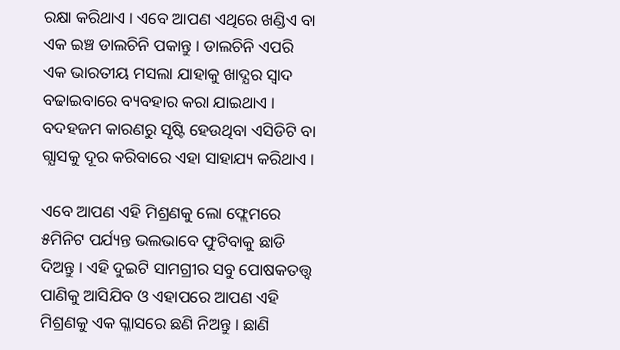ରକ୍ଷା କରିଥାଏ । ଏବେ ଆପଣ ଏଥିରେ ଖଣ୍ଡିଏ ବା ଏକ ଇଞ୍ଚ ଡାଲଚିନି ପକାନ୍ତୁ । ଡାଲଚିନି ଏପରି ଏକ ଭାରତୀୟ ମସଲା ଯାହାକୁ ଖାଦ୍ଯର ସ୍ଵାଦ ବଢାଇବାରେ ବ୍ୟବହାର କରା ଯାଇଥାଏ । ବଦହଜମ କାରଣରୁ ସୃଷ୍ଟି ହେଉଥିବା ଏସିଡିଟି ବା ଗ୍ଯାସକୁ ଦୂର କରିବାରେ ଏହା ସାହାଯ୍ୟ କରିଥାଏ ।

ଏବେ ଆପଣ ଏହି ମିଶ୍ରଣକୁ ଲୋ ଫ୍ଲେମରେ ୫ମିନିଟ ପର୍ଯ୍ୟନ୍ତ ଭଲଭାବେ ଫୁଟିବାକୁ ଛାଡି ଦିଅନ୍ତୁ । ଏହି ଦୁଇଟି ସାମଗ୍ରୀର ସବୁ ପୋଷକତତ୍ତ୍ଵ ପାଣିକୁ ଆସିଯିବ ଓ ଏହାପରେ ଆପଣ ଏହି ମିଶ୍ରଣକୁ ଏକ ଗ୍ଳାସରେ ଛଣି ନିଅନ୍ତୁ । ଛାଣି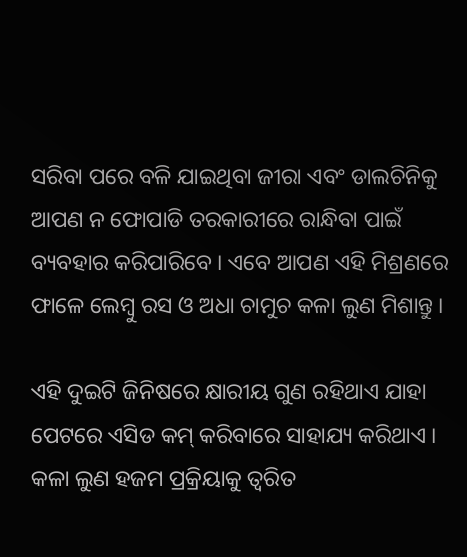ସରିବା ପରେ ବଳି ଯାଇଥିବା ଜୀରା ଏବଂ ଡାଲଚିନିକୁ ଆପଣ ନ ଫୋପାଡି ତରକାରୀରେ ରାନ୍ଧିବା ପାଇଁ ବ୍ୟବହାର କରିପାରିବେ । ଏବେ ଆପଣ ଏହି ମିଶ୍ରଣରେ ଫାଳେ ଲେମ୍ବୁ ରସ ଓ ଅଧା ଚାମୁଚ କଳା ଲୁଣ ମିଶାନ୍ତୁ ।

ଏହି ଦୁଇଟି ଜିନିଷରେ କ୍ଷାରୀୟ ଗୁଣ ରହିଥାଏ ଯାହା ପେଟରେ ଏସିଡ କମ୍ କରିବାରେ ସାହାଯ୍ୟ କରିଥାଏ । କଳା ଲୁଣ ହଜମ ପ୍ରକ୍ରିୟାକୁ ତ୍ଵରିତ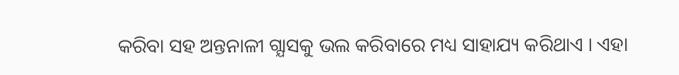କରିବା ସହ ଅନ୍ତନାଳୀ ଗ୍ଯାସକୁ ଭଲ କରିବାରେ ମଧ୍ୟ ସାହାଯ୍ୟ କରିଥାଏ । ଏହା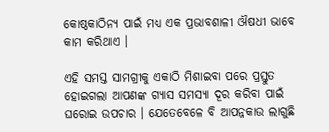କୋଷ୍ଠକାଠିନ୍ଯ ପାଇଁ ମଧ୍ୟ ଏକ ପ୍ରଭାବଶାଳୀ ଔଷଧୀ ଭାବେ କାମ କରିଥାଏ ।

ଏହି ସମସ୍ତ ସାମଗ୍ରୀକୁ ଏକାଠି ମିଶାଇବା ପରେ ପ୍ରସ୍ତୁତ ହୋଇଗଲା ଆପଣଙ୍କ ଗ୍ଯାସ ସମସ୍ଯା ଦୂର କରିବା ପାଇଁ ଘରୋଇ ଉପଚାର । ଯେତେବେଳେ ବି ଆପନ୍ନକାଉ ଲାଗୁଛି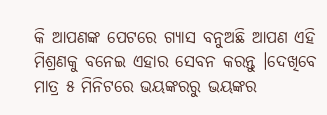କି ଆପଣଙ୍କ ପେଟରେ ଗ୍ଯାସ ବନୁଅଛି ଆପଣ ଏହି ମିଶ୍ରଣକୁ ବନେଇ ଏହାର ସେବନ କରନ୍ତୁ ।ଦେଖିବେ ମାତ୍ର ୫ ମିନିଟରେ ଭୟଙ୍କରରୁ ଭୟଙ୍କର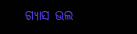ଗ୍ଯାସ ଭଲ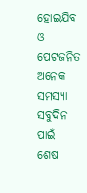ହୋଇଯିବ ଓ ପେଟଜନିତ ଅନେକ ସମସ୍ଯା ସବୁଦିନ ପାଇଁ ଶେଷ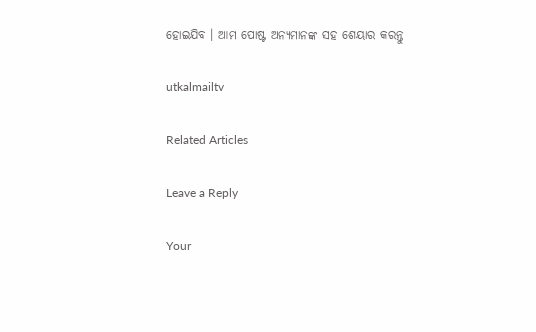ହୋଇଯିବ । ଆମ ପୋଷ୍ଟ ଅନ୍ୟମାନଙ୍କ ସହ ଶେୟାର କରନ୍ତୁ

utkalmailtv

Related Articles

Leave a Reply

Your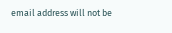email address will not be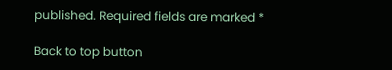published. Required fields are marked *

Back to top button